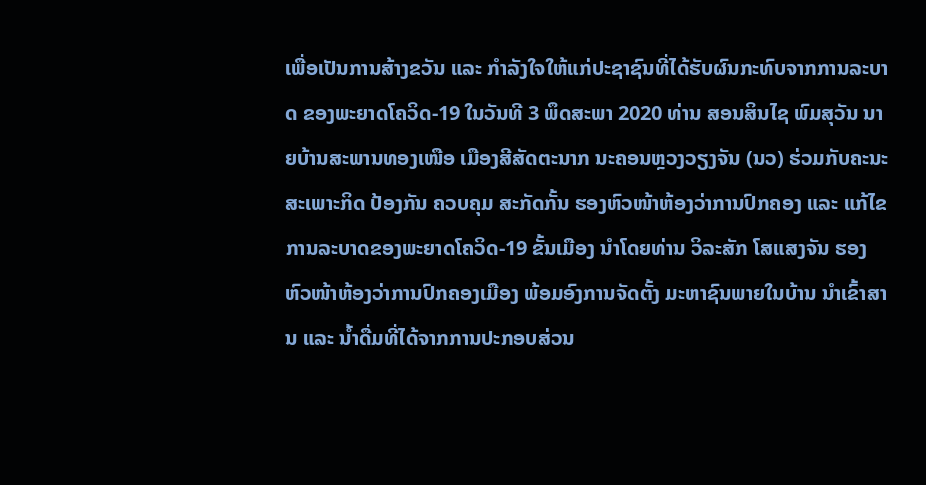ເພື່ອເປັນການສ້າງຂວັນ ແລະ ກຳລັງໃຈໃຫ້ແກ່ປະຊາຊົນທີ່ໄດ້ຮັບຜົນກະທົບຈາກການລະບາດ ຂອງພະຍາດໂຄວິດ-19 ໃນວັນທີ 3 ພຶດສະພາ 2020 ທ່ານ ສອນສິນໄຊ ພົມສຸວັນ ນາຍບ້ານສະພານທອງເໜືອ ເມືອງສີສັດຕະນາກ ນະຄອນຫຼວງວຽງຈັນ (ນວ) ຮ່ວມກັບຄະນະສະເພາະກິດ ປ້ອງກັນ ຄວບຄຸມ ສະກັດກັ້ນ ຮອງຫົວໜ້າຫ້ອງວ່າການປົກຄອງ ແລະ ແກ້ໄຂການລະບາດຂອງພະຍາດໂຄວິດ-19 ຂັ້ນເມືອງ ນຳໂດຍທ່ານ ວິລະສັກ ໂສແສງຈັນ ຮອງຫົວໜ້າຫ້ອງວ່າການປົກຄອງເມືອງ ພ້ອມອົງການຈັດຕັ້ງ ມະຫາຊົນພາຍໃນບ້ານ ນຳເຂົ້າສານ ແລະ ນ້ຳດື່ມທີ່ໄດ້ຈາກການປະກອບສ່ວນ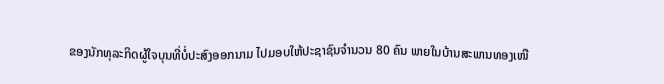ຂອງນັກທຸລະກິດຜູ້ໃຈບຸນທີ່ບໍ່ປະສົງອອກນາມ ໄປມອບໃຫ້ປະຊາຊົນຈຳນວນ 80 ຄົນ ພາຍໃນບ້ານສະພານທອງເໜື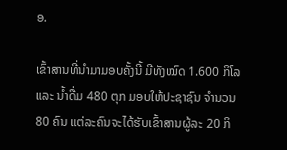ອ.

ເຂົ້າສານທີ່ນຳມາມອບຄັ້ງນີ້ ມີທັງໝົດ 1.600 ກິໂລ ແລະ ນ້ຳດື່ມ 480 ຕຸກ ມອບໃຫ້ປະຊາຊົນ ຈຳນວນ 80 ຄົນ ແຕ່ລະຄົນຈະໄດ້ຮັບເຂົ້າສານຜູ້ລະ 20 ກິ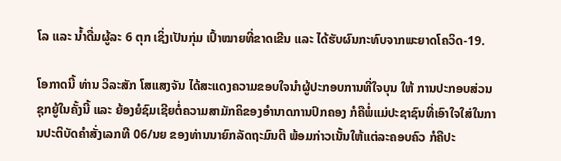ໂລ ແລະ ນ້ຳດື່ມຜູ້ລະ 6 ຕຸກ ເຊິ່ງເປັນກຸ່ມ ເປົ້າໝາຍທີ່ຂາດເຂີນ ແລະ ໄດ້ຮັບຜົນກະທົບຈາກພະຍາດໂຄວິດ-19.

ໂອກາດນີ້ ທ່ານ ວິລະສັກ ໂສແສງຈັນ ໄດ້ສະແດງຄວາມຂອບໃຈນຳຜູ້ປະກອບການທີ່ໃຈບຸນ ໃຫ້ ການປະກອບສ່ວນຊຸກຍູ້ໃນຄັ້ງນີ້ ແລະ ຍ້ອງຍໍຊົມເຊີຍຕໍ່ຄວາມສາມັກຄິຂອງອຳນາດການປົກຄອງ ກໍຄືພໍ່ແມ່ປະຊາຊົນທີ່ເອົາໃຈໃສ່ໃນການປະຕິບັດຄຳສັ່ງເລກທີ 06/ນຍ ຂອງທ່ານນາຍົກລັດຖະມົນຕີ ພ້ອມກ່າວເນັ້ນໃຫ້ແຕ່ລະຄອບຄົວ ກໍຄືປະ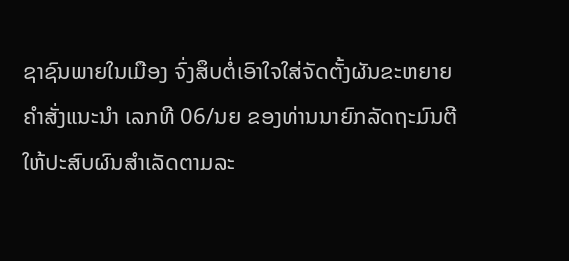ຊາຊົນພາຍໃນເມືອງ ຈົ່ງສຶບຕໍ່ເອົາໃຈໃສ່ຈັດຕັ້ງຜັນຂະຫຍາຍຄຳສັ່ງແນະນຳ ເລກທີ 06/ນຍ ຂອງທ່ານນາຍົກລັດຖະມົນຕີ ໃຫ້ປະສົບຜົນສຳເລັດຕາມລະ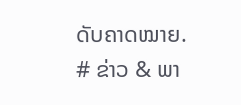ດັບຄາດໝາຍ.
# ຂ່າວ & ພາ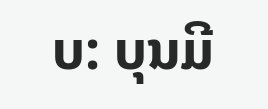ບ: ບຸນມີ